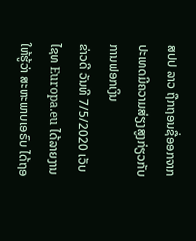ສປປ ລາວ ຖືກຖອນຊື່ອອກຈາກປະເທດມີຄວາມສ່ຽງສູງກ່ຽວກັບການຟອກເງິນ
ຂ່າວດີ ວັນທີ 7/5/2020 ເວັບໄຊທ Europa.eu ໄດ້ລາຍງານ ໃຫ້ຮູ້ວ່າ ສະຫະພາບເອຣົບ ໄດ້ຖອ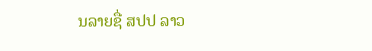ນລາຍຊື່ ສປປ ລາວ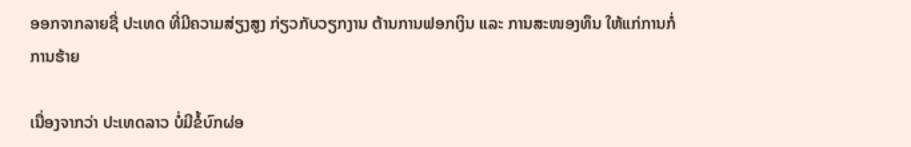ອອກຈາກລາຍຊື່ ປະເທດ ທີ່ມີຄວາມສ່ຽງສູງ ກ່ຽວກັບວຽກງານ ຕ້ານການຟອກເງິນ ແລະ ການສະໜອງທຶນ ໃຫ້ແກ່ການກໍ່ການຮ້າຍ

ເນື່ອງຈາກວ່າ ປະເທດລາວ ບໍ່ມີຂໍ້ບົກຜ່ອ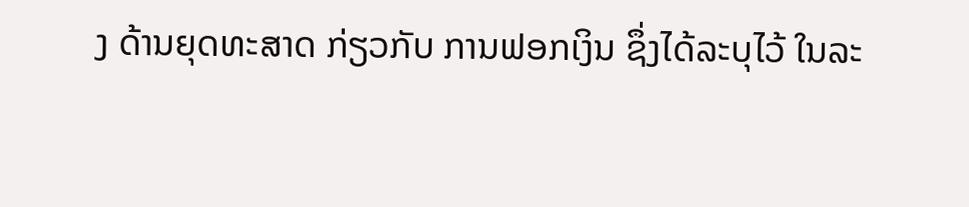ງ ດ້ານຍຸດທະສາດ ກ່ຽວກັບ ການຟອກເງິນ ຊຶ່ງໄດ້ລະບຸໄວ້ ໃນລະ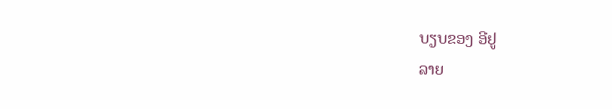ບຽບຂອງ ອີຢູ
ລາຍ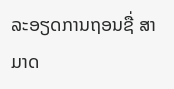ລະອຽດການຖອນຊື່ ສາມາດ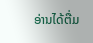ອ່ານໄດ້ຕື່ມ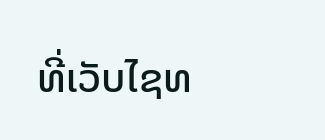ທີ່ເວັບໄຊທ